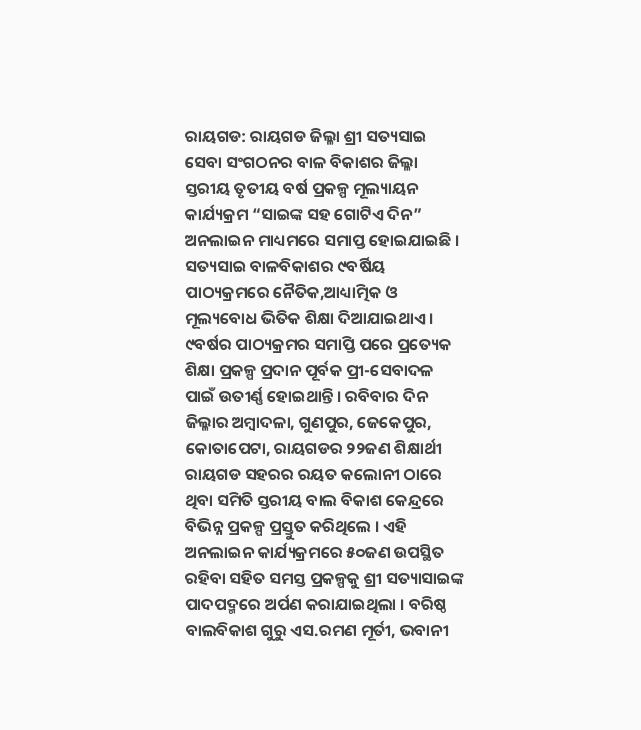ରାୟଗଡ: ରାୟଗଡ ଜିଲ୍ଳା ଶ୍ରୀ ସତ୍ୟସାଇ ସେବା ସଂଗଠନର ବାଳ ବିକାଶର ଜିଲ୍ଳା ସ୍ତରୀୟ ତୃତୀୟ ବର୍ଷ ପ୍ରକଳ୍ପ ମୂଲ୍ୟାୟନ କାର୍ଯ୍ୟକ୍ରମ “ସାଇଙ୍କ ସହ ଗୋଟିଏ ଦିନ” ଅନଲାଇନ ମାଧ୍ୟମରେ ସମାପ୍ତ ହୋଇଯାଇଛି । ସତ୍ୟସାଇ ବାଳବିକାଶର ୯ବର୍ଷିୟ ପାଠ୍ୟକ୍ରମରେ ନୈତିକ,ଆଧ୍ୟାତ୍ମିକ ଓ ମୂଲ୍ୟବୋଧ ଭିତିକ ଶିକ୍ଷା ଦିଆଯାଇଥାଏ । ୯ବର୍ଷର ପାଠ୍ୟକ୍ରମର ସମାପ୍ତି ପରେ ପ୍ରତ୍ୟେକ ଶିକ୍ଷା ପ୍ରକଳ୍ପ ପ୍ରଦାନ ପୂର୍ବକ ପ୍ରୀ-ସେବାଦଳ ପାଇଁ ଉତୀର୍ଣ୍ଣ ହୋଇଥାନ୍ତି । ରବିବାର ଦିନ ଜିଲ୍ଳାର ଅମ୍ବାଦଳା, ଗୁଣପୁର, ଜେକେପୁର, କୋତାପେଟା, ରାୟଗଡର ୨୨ଜଣ ଶିକ୍ଷାର୍ଥୀ ରାୟଗଡ ସହରର ରୟତ କଲୋନୀ ଠାରେ ଥିବା ସମିତି ସ୍ତରୀୟ ବାଲ ବିକାଶ କେନ୍ଦ୍ରରେ ବିଭିନ୍ନ ପ୍ରକଳ୍ପ ପ୍ରସ୍ତୁତ କରିଥିଲେ । ଏହି ଅନଲାଇନ କାର୍ଯ୍ୟକ୍ରମରେ ୫୦ଜଣ ଉପସ୍ଥିତ ରହିବା ସହିତ ସମସ୍ତ ପ୍ରକଳ୍ପକୁ ଶ୍ରୀ ସତ୍ୟାସାଇଙ୍କ ପାଦପଦ୍ମରେ ଅର୍ପଣ କରାଯାଇଥିଲା । ବରିଷ୍ଠ ବାଲବିକାଶ ଗୁରୁ ଏସ.ରମଣ ମୂର୍ତୀ, ଭବାନୀ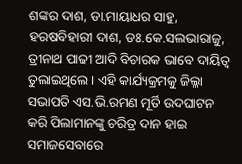ଶଙ୍କର ଦାଶ, ଡା.ମାୟାଧର ସାହୁ, ହରଷବିହାରୀ ଦାଶ, ଡଃ.କେ.ସଲଭାରାଜୁ, ତ୍ରୀନାଥ ପାଢୀ ଆଦି ବିଚାରକ ଭାବେ ଦାୟିତ୍ୱ ତୁଲାଇଥିଲେ । ଏହି କାର୍ଯ୍ୟକ୍ରମକୁ ଜିଲ୍ଳା ସଭାପତି ଏସ.ଭି.ରମଣ ମୂର୍ତି ଉଦଘାଟନ କରି ପିଲାମାନଙ୍କୁ ଚରିତ୍ର ଦାନ ହାଇ ସମାଜସେବାରେ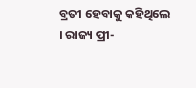ବ୍ରତୀ ହେବାକୁ କହିଥିଲେ । ରାଜ୍ୟ ପ୍ରୀ-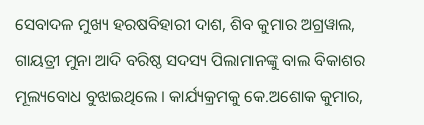ସେବାଦଳ ମୁଖ୍ୟ ହରଷବିହାରୀ ଦାଶ, ଶିବ କୁମାର ଅଗ୍ରୱାଲ, ଗାୟତ୍ରୀ ମୁନା ଆଦି ବରିଷ୍ଠ ସଦସ୍ୟ ପିଲାମାନଙ୍କୁ ବାଲ ବିକାଶର ମୂଲ୍ୟବୋଧ ବୁଝାଇଥିଲେ । କାର୍ଯ୍ୟକ୍ରମକୁ କେ.ଅଶୋକ କୁମାର,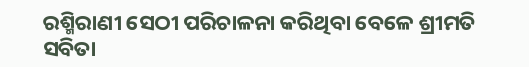ରଶ୍ମିରାଣୀ ସେଠୀ ପରିଚାଳନା କରିଥିବା ବେଳେ ଶ୍ରୀମତି ସବିତା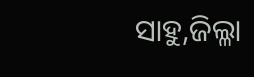ସାହୁ,ଜିଲ୍ଳା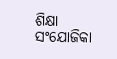ଶିକ୍ଷା ସଂଯୋଜିକା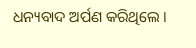ଧନ୍ୟବାଦ ଅର୍ପଣ କରିଥିଲେ ।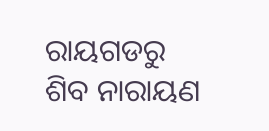ରାୟଗଡରୁ ଶିବ ନାରାୟଣ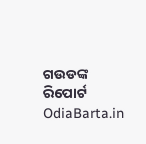ଗଉଡଙ୍କ ରିପୋର୍ଟ OdiaBarta.in